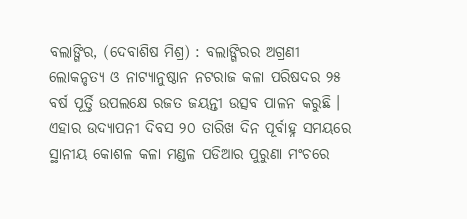ବଲାଙ୍ଗିର, (ଦେବାଶିଷ ମିଶ୍ର) : ବଲାଙ୍ଗିରର ଅଗ୍ରଣୀ ଲୋକନୃତ୍ୟ ଓ ନାଟ୍ୟାନୁଷ୍ଠାନ ନଟରାଜ କଳା ପରିଷଦର ୨୫ ବର୍ଷ ପୂର୍ତ୍ତି ଉପଲକ୍ଷେ ରଜତ ଜୟନ୍ତୀ ଉତ୍ସବ ପାଳନ କରୁଛି । ଏହାର ଉଦ୍ଯାପନୀ ଦିବସ ୨୦ ତାରିଖ ଦିନ ପୂର୍ବାହ୍ନ ସମୟରେ ସ୍ଥାନୀୟ କୋଶଳ କଳା ମଣ୍ଡଳ ପଡିଆର ପୁରୁଣା ମଂଚରେ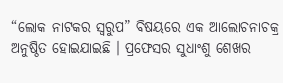“ଲୋକ ନାଟକର ସ୍ୱରୁପ” ବିଷୟରେ ଏକ ଆଲୋଚନାଚକ୍ର ଅନୁଷ୍ଠିତ ହୋଇଯାଇଛି । ପ୍ରଫେସର ସୁଧାଂଶୁ ଶେଖର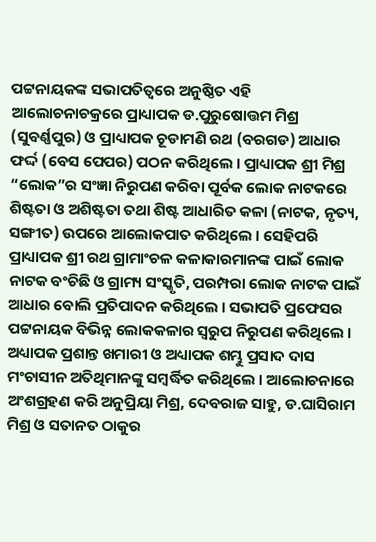ପଟ୍ଟନାୟକଙ୍କ ସଭାପତିତ୍ୱରେ ଅନୁଷ୍ଠିତ ଏହି ଆଲୋଚନାଚକ୍ରରେ ପ୍ରାଧ୍ୟାପକ ଡ.ପୁରୁଷୋତ୍ତମ ମିଶ୍ର (ସୁବର୍ଣ୍ଣପୁର) ଓ ପ୍ରାଧ୍ୟାପକ ଚୂଡାମଣି ରଥ (ବରଗଡ) ଆଧାର ଫର୍ଦ୍ଦ (ବେସ ପେପର) ପଠନ କରିଥିଲେ । ପ୍ରାଧ୍ୟାପକ ଶ୍ରୀ ମିଶ୍ର “ଲୋକ”ର ସଂଜ୍ଞା ନିରୁପଣ କରିବା ପୂର୍ବକ ଲୋକ ନାଟକରେ ଶିଷ୍ଟତା ଓ ଅଶିଷ୍ଟତା ତଥା ଶିଷ୍ଟ ଆଧାରିତ କଳା (ନାଟକ, ନୃତ୍ୟ, ସଙ୍ଗୀତ) ଉପରେ ଆଲୋକପାତ କରିଥିଲେ । ସେହିପରି ପ୍ରାଧ୍ୟାପକ ଶ୍ରୀ ରଥ ଗ୍ରାମାଂଚଳ କଳାକାରମାନଙ୍କ ପାଇଁ ଲୋକ ନାଟକ ବଂଚିଛି ଓ ଗ୍ରାମ୍ୟ ସଂସ୍କୃତି, ପରମ୍ପରା ଲୋକ ନାଟକ ପାଇଁ ଆଧାର ବୋଲି ପ୍ରତିପାଦନ କରିଥିଲେ । ସଭାପତି ପ୍ରଫେସର ପଟ୍ଟନାୟକ ବିଭିନ୍ନ ଲୋକକଳାର ସ୍ୱରୁପ ନିରୁପଣ କରିଥିଲେ । ଅଧ୍ୟାପକ ପ୍ରଶାନ୍ତ ଖମାରୀ ଓ ଅଧ୍ୟାପକ ଶମ୍ଭୁ ପ୍ରସାଦ ଦାସ ମଂଚାସୀନ ଅତିଥିମାନଙ୍କୁ ସମ୍ବର୍ଦ୍ଧିତ କରିଥିଲେ । ଆଲୋଚନାରେ ଅଂଶଗ୍ରହଣ କରି ଅନୁପ୍ରିୟା ମିଶ୍ର, ଦେବରାଜ ସାହୁ, ଡ.ଘାସିରାମ ମିଶ୍ର ଓ ସତାନତ ଠାକୁର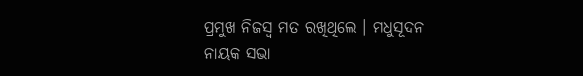ପ୍ରମୁଖ ନିଜସ୍ୱ ମତ ରଖିଥିଲେ । ମଧୁସୂଦନ ନାୟକ ସଭା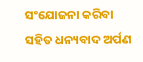ସଂଯୋଜନା କରିବା ସହିତ ଧନ୍ୟବାଦ ଅର୍ପଣ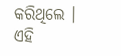କରିଥିଲେ । ଏହି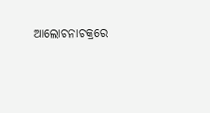ଆଲୋଚନାଚକ୍ରରେ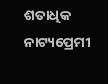ଶତାଧିକ ନାଟ୍ୟପ୍ରେମୀ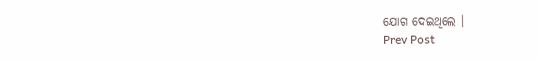ଯୋଗ ଦେଇଥିଲେ ।
Prev Post